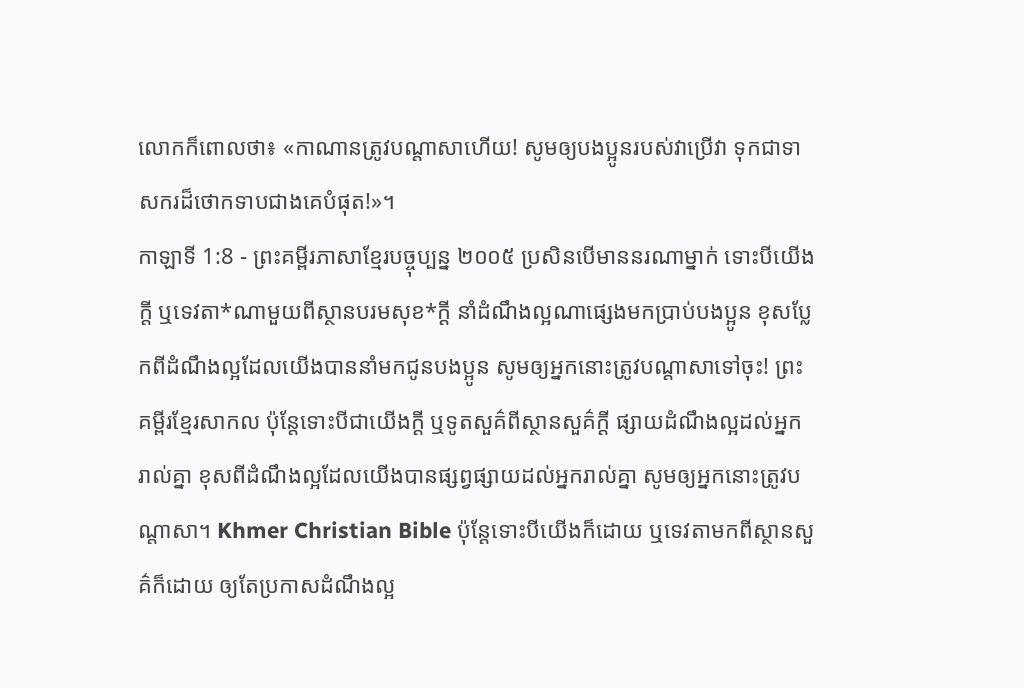លោកក៏ពោលថា៖ «កាណានត្រូវបណ្ដាសាហើយ! សូមឲ្យបងប្អូនរបស់វាប្រើវា ទុកជាទាសករដ៏ថោកទាបជាងគេបំផុត!»។
កាឡាទី 1:8 - ព្រះគម្ពីរភាសាខ្មែរបច្ចុប្បន្ន ២០០៥ ប្រសិនបើមាននរណាម្នាក់ ទោះបីយើងក្ដី ឬទេវតា*ណាមួយពីស្ថានបរមសុខ*ក្ដី នាំដំណឹងល្អណាផ្សេងមកប្រាប់បងប្អូន ខុសប្លែកពីដំណឹងល្អដែលយើងបាននាំមកជូនបងប្អូន សូមឲ្យអ្នកនោះត្រូវបណ្ដាសាទៅចុះ! ព្រះគម្ពីរខ្មែរសាកល ប៉ុន្តែទោះបីជាយើងក្ដី ឬទូតសួគ៌ពីស្ថានសួគ៌ក្ដី ផ្សាយដំណឹងល្អដល់អ្នករាល់គ្នា ខុសពីដំណឹងល្អដែលយើងបានផ្សព្វផ្សាយដល់អ្នករាល់គ្នា សូមឲ្យអ្នកនោះត្រូវបណ្ដាសា។ Khmer Christian Bible ប៉ុន្ដែទោះបីយើងក៏ដោយ ឬទេវតាមកពីស្ថានសួគ៌ក៏ដោយ ឲ្យតែប្រកាសដំណឹងល្អ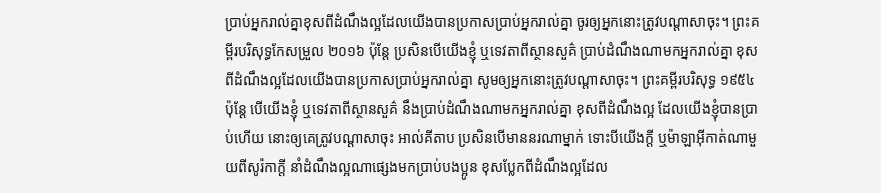ប្រាប់អ្នករាល់គ្នាខុសពីដំណឹងល្អដែលយើងបានប្រកាសប្រាប់អ្នករាល់គ្នា ចូរឲ្យអ្នកនោះត្រូវបណ្តាសាចុះ។ ព្រះគម្ពីរបរិសុទ្ធកែសម្រួល ២០១៦ ប៉ុន្តែ ប្រសិនបើយើងខ្ញុំ ឬទេវតាពីស្ថានសួគ៌ ប្រាប់ដំណឹងណាមកអ្នករាល់គ្នា ខុសពីដំណឹងល្អដែលយើងបានប្រកាសប្រាប់អ្នករាល់គ្នា សូមឲ្យអ្នកនោះត្រូវបណ្ដាសាចុះ។ ព្រះគម្ពីរបរិសុទ្ធ ១៩៥៤ ប៉ុន្តែ បើយើងខ្ញុំ ឬទេវតាពីស្ថានសួគ៌ នឹងប្រាប់ដំណឹងណាមកអ្នករាល់គ្នា ខុសពីដំណឹងល្អ ដែលយើងខ្ញុំបានប្រាប់ហើយ នោះឲ្យគេត្រូវបណ្តាសាចុះ អាល់គីតាប ប្រសិនបើមាននរណាម្នាក់ ទោះបីយើងក្ដី ឬម៉ាឡាអ៊ីកាត់ណាមួយពីសូរ៉កាក្ដី នាំដំណឹងល្អណាផ្សេងមកប្រាប់បងប្អូន ខុសប្លែកពីដំណឹងល្អដែល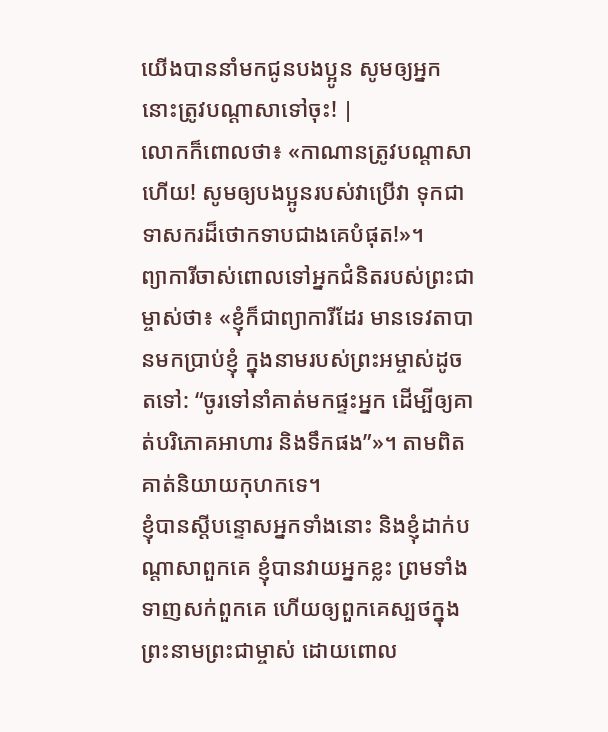យើងបាននាំមកជូនបងប្អូន សូមឲ្យអ្នកនោះត្រូវបណ្ដាសាទៅចុះ! |
លោកក៏ពោលថា៖ «កាណានត្រូវបណ្ដាសាហើយ! សូមឲ្យបងប្អូនរបស់វាប្រើវា ទុកជាទាសករដ៏ថោកទាបជាងគេបំផុត!»។
ព្យាការីចាស់ពោលទៅអ្នកជំនិតរបស់ព្រះជាម្ចាស់ថា៖ «ខ្ញុំក៏ជាព្យាការីដែរ មានទេវតាបានមកប្រាប់ខ្ញុំ ក្នុងនាមរបស់ព្រះអម្ចាស់ដូចតទៅ: “ចូរទៅនាំគាត់មកផ្ទះអ្នក ដើម្បីឲ្យគាត់បរិភោគអាហារ និងទឹកផង”»។ តាមពិត គាត់និយាយកុហកទេ។
ខ្ញុំបានស្ដីបន្ទោសអ្នកទាំងនោះ និងខ្ញុំដាក់បណ្ដាសាពួកគេ ខ្ញុំបានវាយអ្នកខ្លះ ព្រមទាំងទាញសក់ពួកគេ ហើយឲ្យពួកគេស្បថក្នុងព្រះនាមព្រះជាម្ចាស់ ដោយពោល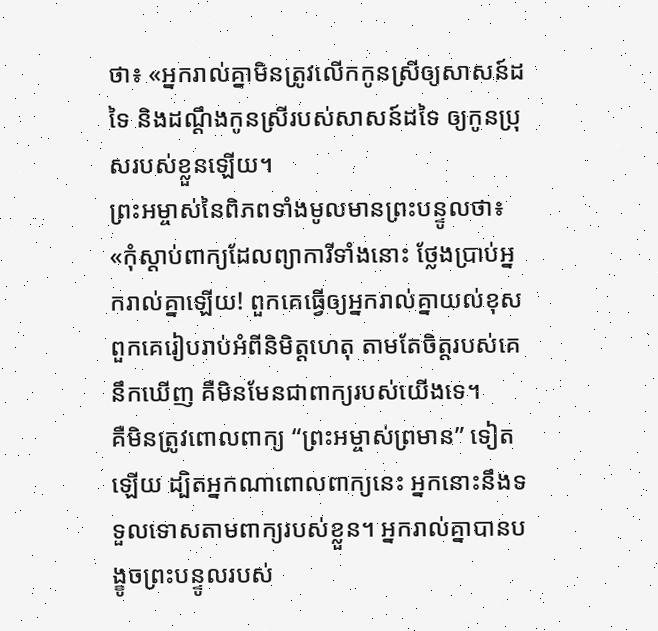ថា៖ «អ្នករាល់គ្នាមិនត្រូវលើកកូនស្រីឲ្យសាសន៍ដទៃ និងដណ្ដឹងកូនស្រីរបស់សាសន៍ដទៃ ឲ្យកូនប្រុសរបស់ខ្លួនឡើយ។
ព្រះអម្ចាស់នៃពិភពទាំងមូលមានព្រះបន្ទូលថា៖ «កុំស្ដាប់ពាក្យដែលព្យាការីទាំងនោះ ថ្លែងប្រាប់អ្នករាល់គ្នាឡើយ! ពួកគេធ្វើឲ្យអ្នករាល់គ្នាយល់ខុស ពួកគេរៀបរាប់អំពីនិមិត្តហេតុ តាមតែចិត្តរបស់គេនឹកឃើញ គឺមិនមែនជាពាក្យរបស់យើងទេ។
គឺមិនត្រូវពោលពាក្យ “ព្រះអម្ចាស់ព្រមាន” ទៀតឡើយ ដ្បិតអ្នកណាពោលពាក្យនេះ អ្នកនោះនឹងទទួលទោសតាមពាក្យរបស់ខ្លួន។ អ្នករាល់គ្នាបានបង្ខូចព្រះបន្ទូលរបស់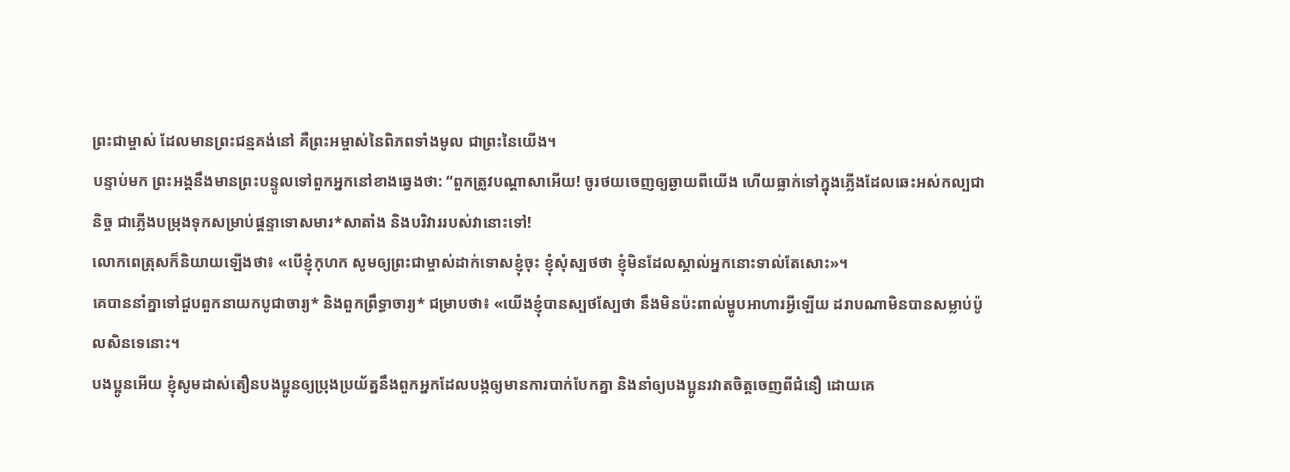ព្រះជាម្ចាស់ ដែលមានព្រះជន្មគង់នៅ គឺព្រះអម្ចាស់នៃពិភពទាំងមូល ជាព្រះនៃយើង។
បន្ទាប់មក ព្រះអង្គនឹងមានព្រះបន្ទូលទៅពួកអ្នកនៅខាងឆ្វេងថា: “ពួកត្រូវបណ្ដាសាអើយ! ចូរថយចេញឲ្យឆ្ងាយពីយើង ហើយធ្លាក់ទៅក្នុងភ្លើងដែលឆេះអស់កល្បជានិច្ច ជាភ្លើងបម្រុងទុកសម្រាប់ផ្ដន្ទាទោសមារ*សាតាំង និងបរិវាររបស់វានោះទៅ!
លោកពេត្រុសក៏និយាយឡើងថា៖ «បើខ្ញុំកុហក សូមឲ្យព្រះជាម្ចាស់ដាក់ទោសខ្ញុំចុះ ខ្ញុំសុំស្បថថា ខ្ញុំមិនដែលស្គាល់អ្នកនោះទាល់តែសោះ»។
គេបាននាំគ្នាទៅជួបពួកនាយកបូជាចារ្យ* និងពួកព្រឹទ្ធាចារ្យ* ជម្រាបថា៖ «យើងខ្ញុំបានស្បថស្បែថា នឹងមិនប៉ះពាល់ម្ហូបអាហារអ្វីឡើយ ដរាបណាមិនបានសម្លាប់ប៉ូលសិនទេនោះ។
បងប្អូនអើយ ខ្ញុំសូមដាស់តឿនបងប្អូនឲ្យប្រុងប្រយ័ត្ននឹងពួកអ្នកដែលបង្កឲ្យមានការបាក់បែកគ្នា និងនាំឲ្យបងប្អូនរវាតចិត្តចេញពីជំនឿ ដោយគេ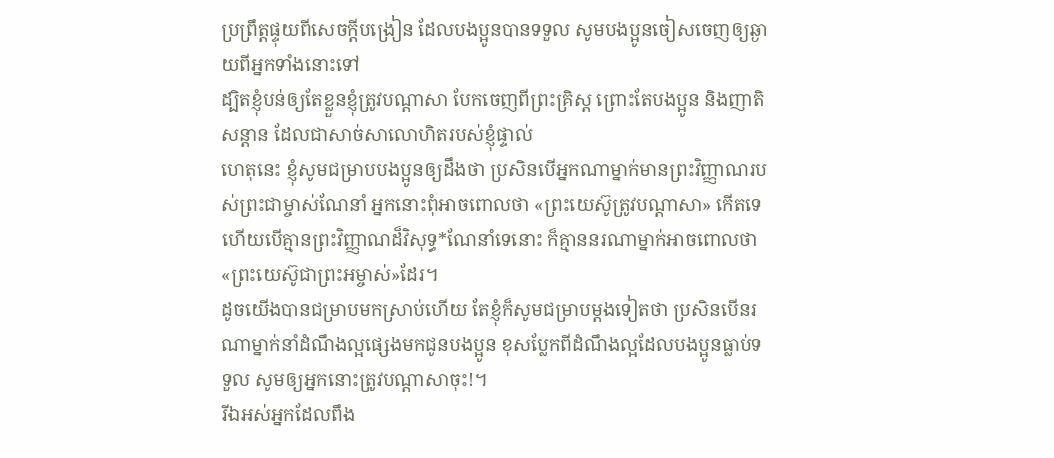ប្រព្រឹត្តផ្ទុយពីសេចក្ដីបង្រៀន ដែលបងប្អូនបានទទួល សូមបងប្អូនចៀសចេញឲ្យឆ្ងាយពីអ្នកទាំងនោះទៅ
ដ្បិតខ្ញុំបន់ឲ្យតែខ្លួនខ្ញុំត្រូវបណ្ដាសា បែកចេញពីព្រះគ្រិស្ត ព្រោះតែបងប្អូន និងញាតិសន្ដាន ដែលជាសាច់សាលោហិតរបស់ខ្ញុំផ្ទាល់
ហេតុនេះ ខ្ញុំសូមជម្រាបបងប្អូនឲ្យដឹងថា ប្រសិនបើអ្នកណាម្នាក់មានព្រះវិញ្ញាណរបស់ព្រះជាម្ចាស់ណែនាំ អ្នកនោះពុំអាចពោលថា «ព្រះយេស៊ូត្រូវបណ្ដាសា» កើតទេ ហើយបើគ្មានព្រះវិញ្ញាណដ៏វិសុទ្ធ*ណែនាំទេនោះ ក៏គ្មាននរណាម្នាក់អាចពោលថា «ព្រះយេស៊ូជាព្រះអម្ចាស់»ដែរ។
ដូចយើងបានជម្រាបមកស្រាប់ហើយ តែខ្ញុំក៏សូមជម្រាបម្ដងទៀតថា ប្រសិនបើនរណាម្នាក់នាំដំណឹងល្អផ្សេងមកជូនបងប្អូន ខុសប្លែកពីដំណឹងល្អដែលបងប្អូនធ្លាប់ទទួល សូមឲ្យអ្នកនោះត្រូវបណ្ដាសាចុះ!។
រីឯអស់អ្នកដែលពឹង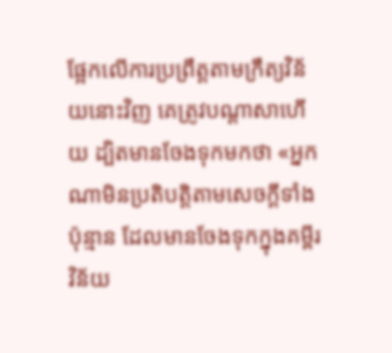ផ្អែកលើការប្រព្រឹត្តតាមក្រឹត្យវិន័យនោះវិញ គេត្រូវបណ្ដាសាហើយ ដ្បិតមានចែងទុកមកថា «អ្នកណាមិនប្រតិបត្តិតាមសេចក្ដីទាំងប៉ុន្មាន ដែលមានចែងទុកក្នុងគម្ពីរវិន័យ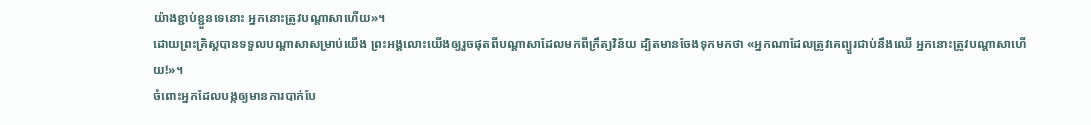យ៉ាងខ្ជាប់ខ្ជួនទេនោះ អ្នកនោះត្រូវបណ្ដាសាហើយ»។
ដោយព្រះគ្រិស្តបានទទួលបណ្ដាសាសម្រាប់យើង ព្រះអង្គលោះយើងឲ្យរួចផុតពីបណ្ដាសាដែលមកពីក្រឹត្យវិន័យ ដ្បិតមានចែងទុកមកថា «អ្នកណាដែលត្រូវគេព្យួរជាប់នឹងឈើ អ្នកនោះត្រូវបណ្ដាសាហើយ!»។
ចំពោះអ្នកដែលបង្កឲ្យមានការបាក់បែ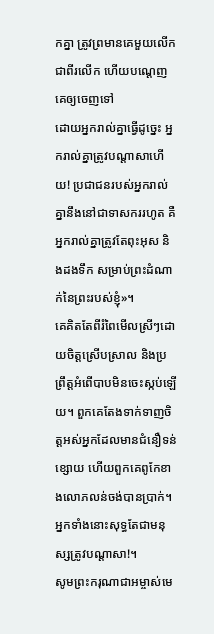កគ្នា ត្រូវព្រមានគេមួយលើកជាពីរលើក ហើយបណ្ដេញគេឲ្យចេញទៅ
ដោយអ្នករាល់គ្នាធ្វើដូច្នេះ អ្នករាល់គ្នាត្រូវបណ្ដាសាហើយ! ប្រជាជនរបស់អ្នករាល់គ្នានឹងនៅជាទាសកររហូត គឺអ្នករាល់គ្នាត្រូវតែពុះអុស និងដងទឹក សម្រាប់ព្រះដំណាក់នៃព្រះរបស់ខ្ញុំ»។
គេគិតតែពីរំពៃមើលស្រីៗដោយចិត្តស្រើបស្រាល និងប្រព្រឹត្តអំពើបាបមិនចេះស្កប់ឡើយ។ ពួកគេតែងទាក់ទាញចិត្តអស់អ្នកដែលមានជំនឿទន់ខ្សោយ ហើយពួកគេពូកែខាងលោភលន់ចង់បានប្រាក់។ អ្នកទាំងនោះសុទ្ធតែជាមនុស្សត្រូវបណ្ដាសា!។
សូមព្រះករុណាជាអម្ចាស់មេ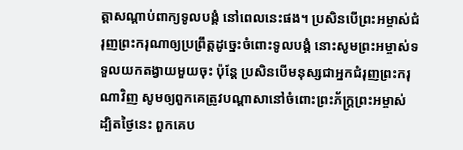ត្តាសណ្ដាប់ពាក្យទូលបង្គំ នៅពេលនេះផង។ ប្រសិនបើព្រះអម្ចាស់ជំរុញព្រះករុណាឲ្យប្រព្រឹត្តដូច្នេះចំពោះទូលបង្គំ នោះសូមព្រះអម្ចាស់ទទួលយកតង្វាយមួយចុះ ប៉ុន្តែ ប្រសិនបើមនុស្សជាអ្នកជំរុញព្រះករុណាវិញ សូមឲ្យពួកគេត្រូវបណ្ដាសានៅចំពោះព្រះភ័ក្ត្រព្រះអម្ចាស់ ដ្បិតថ្ងៃនេះ ពួកគេប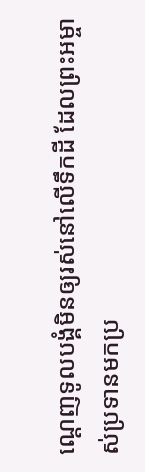ណ្ដេញទូលបង្គំមិនឲ្យរស់នៅលើទឹកដី ដែលព្រះអម្ចាស់ប្រទានមកប្រ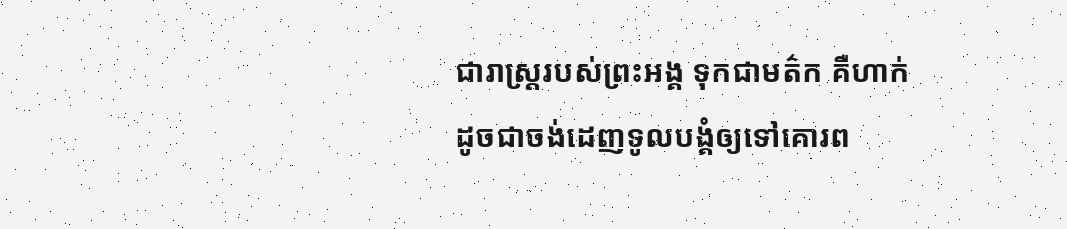ជារាស្ត្ររបស់ព្រះអង្គ ទុកជាមត៌ក គឺហាក់ដូចជាចង់ដេញទូលបង្គំឲ្យទៅគោរព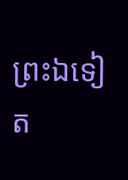ព្រះឯទៀត